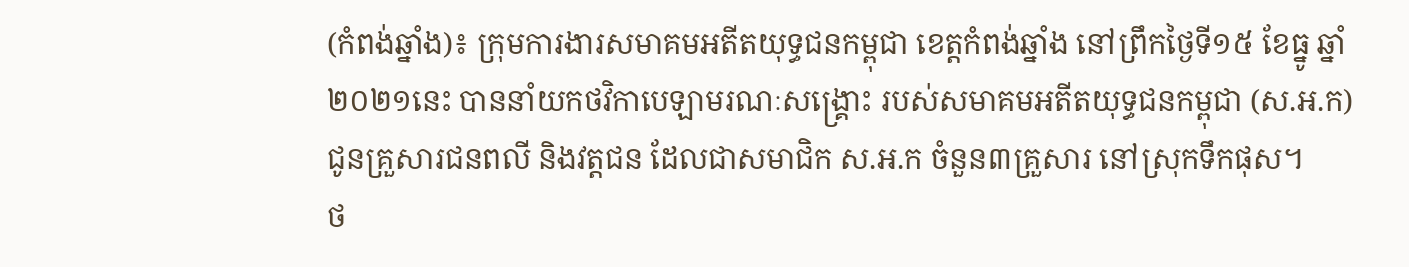(កំពង់ឆ្នាំង)៖ ក្រុមការងារសមាគមអតីតយុទ្ធជនកម្ពុជា ខេត្តកំពង់ឆ្នាំង នៅព្រឹកថ្ងៃទី១៥ ខែធ្នូ ឆ្នាំ២០២១នេះ បាននាំយកថវិកាបេឡាមរណៈសង្គ្រោះ របស់សមាគមអតីតយុទ្ធជនកម្ពុជា (ស.អ.ក) ជូនគ្រួសារជនពលី និងវត្តជន ដែលជាសមាជិក ស.អ.ក ចំនួន៣គ្រួសារ នៅស្រុកទឹកផុស។
ថ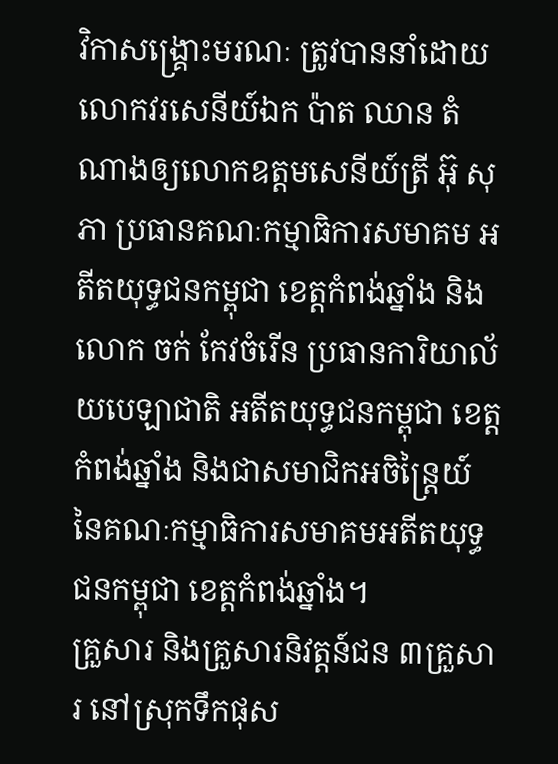វិកាសង្គ្រោះមរណៈ ត្រូវបាននាំដោយលោកវរសេនីយ៍ឯក ប៉ាត ឈាន តំណាងឲ្យលោកឧត្តមសេនីយ៍ត្រី អ៊ុ សុភា ប្រធានគណៈកម្មាធិការសមាគម អតីតយុទ្ធជនកម្ពុជា ខេត្តកំពង់ឆ្នាំង និងលោក ចក់ កែវចំរើន ប្រធានការិយាល័យបេឡាជាតិ អតីតយុទ្ធជនកម្ពុជា ខេត្តកំពង់ឆ្នាំង និងជាសមាជិកអចិន្ត្រៃយ៍ នៃគណៈកម្មាធិការសមាគមអតីតយុទ្ធជនកម្ពុជា ខេត្តកំពង់ឆ្នាំង។
គ្រួសារ និងគ្រួសារនិវត្តន៍ជន ៣គ្រួសារ នៅស្រុកទឹកផុស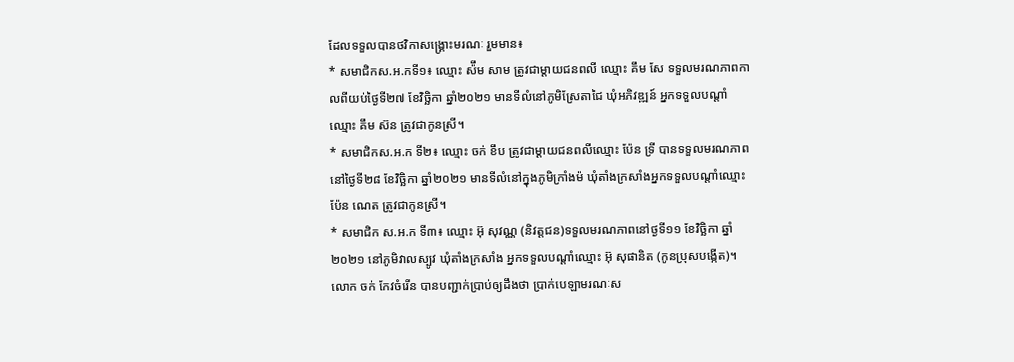ដែលទទួលបានថវិកាសង្គ្រោះមរណៈ រួមមាន៖
* សមាជិកស.អ.កទី១៖ ឈ្មោះ ស៉ឹម សាម ត្រូវជាម្ដាយជនពលី ឈ្មោះ គឹម សែ ទទួលមរណភាពកាលពីយប់ថ្ងៃទី២៧ ខែវិច្ឆិកា ឆ្នាំ២០២១ មានទីលំនៅភូមិស្រែតាជៃ ឃុំអភិវឌ្ឍន៍ អ្នកទទួលបណ្ដាំឈ្មោះ គឹម ស៊ន ត្រូវជាកូនស្រី។
* សមាជិកស.អ.ក ទី២៖ ឈ្មោះ ចក់ ខឹប ត្រូវជាម្ដាយជនពលីឈ្មោះ ប៉ែន ទ្រី បានទទួលមរណភាពនៅថ្ងៃទី២៨ ខែវិច្ឆិកា ឆ្នាំ២០២១ មានទីលំនៅក្នុងភូមិក្រាំងម៉ ឃុំតាំងក្រសាំងអ្នកទទួលបណ្ដាំឈ្មោះ ប៉ែន ណេត ត្រូវជាកូនស្រី។
* សមាជិក ស.អ.ក ទី៣៖ ឈ្មោះ អ៊ុ សុវណ្ណ (និវត្តជន)ទទួលមរណភាពនៅថ្ងទី១១ ខែវិច្ឆិកា ឆ្នាំ២០២១ នៅភូមិវាលស្បូវ ឃុំតាំងក្រសាំង អ្នកទទួលបណ្ដាំឈ្មោះ អ៊ុ សុផានិត (កូនប្រុសបង្កើត)។
លោក ចក់ កែវចំរើន បានបញ្ជាក់ប្រាប់ឲ្យដឹងថា ប្រាក់បេឡាមរណៈស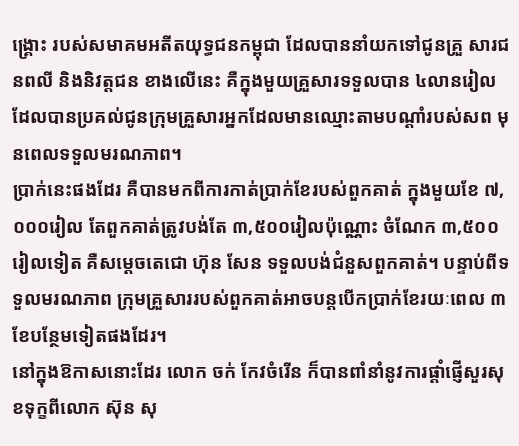ង្គ្រោះ របស់សមាគមអតីតយុទ្ធជនកម្ពុជា ដែលបាននាំយកទៅជូនគ្រួ សារជនពលី និងនិវត្តជន ខាងលើនេះ គឺក្នុងមួយគ្រួសារទទួលបាន ៤លានរៀល ដែលបានប្រគល់ជូនក្រុមគ្រួសារអ្នកដែលមានឈ្មោះតាមបណ្ដាំរបស់សព មុនពេលទទួលមរណភាព។
ប្រាក់នេះផងដែរ គឺបានមកពីការកាត់ប្រាក់ខែរបស់ពួកគាត់ ក្នុងមួយខែ ៧,០០០រៀល តែពួកគាត់ត្រូវបង់តែ ៣,៥០០រៀលប៉ុណ្ណោះ ចំណែក ៣,៥០០រៀលទៀត គឺសម្ដេចតេជោ ហ៊ុន សែន ទទួលបង់ជំនួសពួកគាត់។ បន្ទាប់ពីទទួលមរណភាព ក្រុមគ្រួសាររបស់ពួកគាត់អាចបន្តបើកប្រាក់ខែរយៈពេល ៣ខែបន្ថែមទៀតផងដែរ។
នៅក្នុងឱកាសនោះដែរ លោក ចក់ កែវចំរើន ក៏បានពាំនាំនូវការផ្ដាំផ្ញើសួរសុខទុក្ខពីលោក ស៊ុន សុ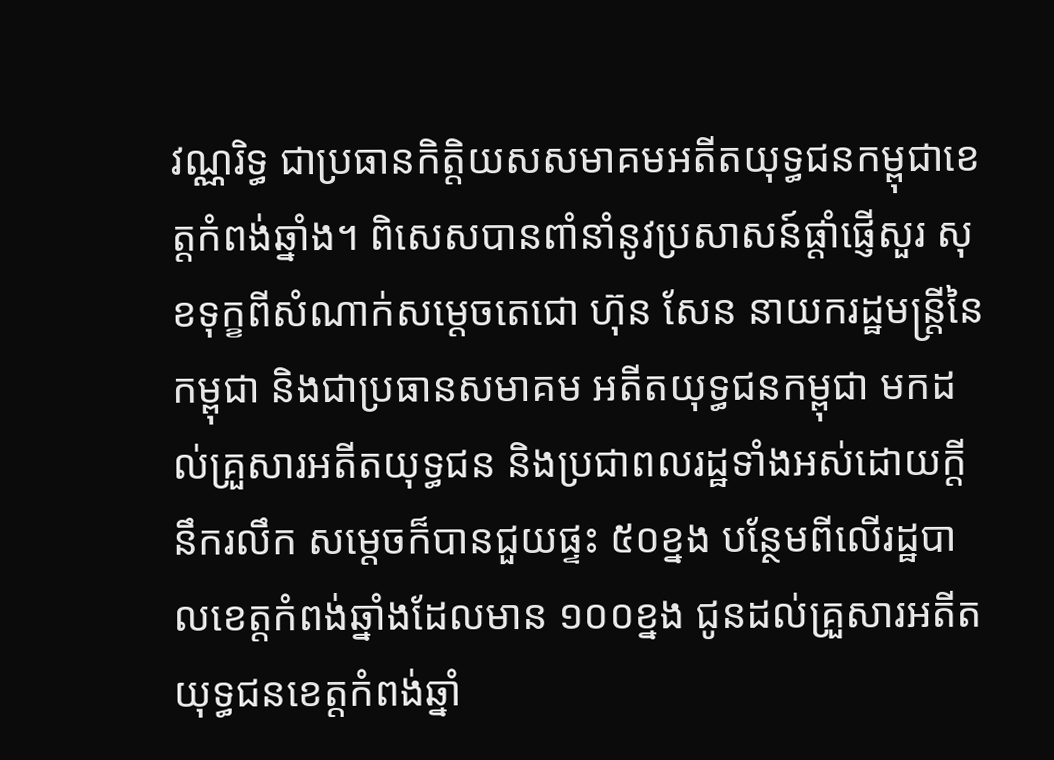វណ្ណរិទ្ធ ជាប្រធានកិត្តិយសសមាគមអតីតយុទ្ធជនកម្ពុជាខេត្តកំពង់ឆ្នាំង។ ពិសេសបានពាំនាំនូវប្រសាសន៍ផ្ដាំផ្ញើសួរ សុខទុក្ខពីសំណាក់សម្ដេចតេជោ ហ៊ុន សែន នាយករដ្ឋមន្ត្រីនៃកម្ពុជា និងជាប្រធានសមាគម អតីតយុទ្ធជនកម្ពុជា មកដល់គ្រួសារអតីតយុទ្ធជន និងប្រជាពលរដ្ឋទាំងអស់ដោយក្តីនឹករលឹក សម្តេចក៏បានជួយផ្ទះ ៥០ខ្នង បន្ថែមពីលើរដ្ឋបាលខេត្តកំពង់ឆ្នាំងដែលមាន ១០០ខ្នង ជូនដល់គ្រួសារអតីតយុទ្ធជនខេត្តកំពង់ឆ្នាំ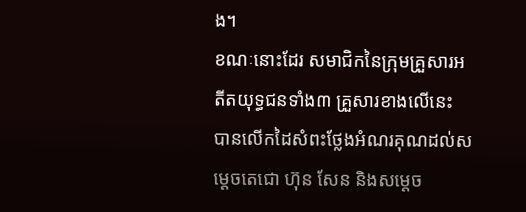ង។
ខណៈនោះដែរ សមាជិកនៃក្រុមគ្រួសារអតីតយុទ្ធជនទាំង៣ គ្រួសារខាងលើនេះ បានលើកដៃសំពះថ្លែងអំណរគុណដល់សម្ដេចតេជោ ហ៊ុន សែន និងសម្ដេច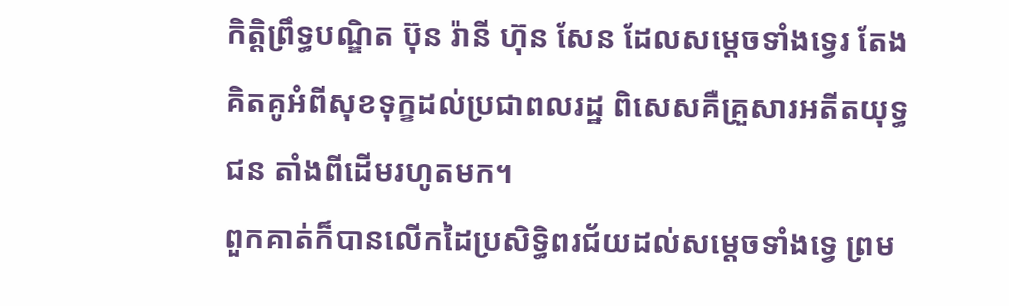កិត្តិព្រឹទ្ធបណ្ឌិត ប៊ុន រ៉ានី ហ៊ុន សែន ដែលសម្ដេចទាំងទ្វេរ តែងគិតគូអំពីសុខទុក្ខដល់ប្រជាពលរដ្ឋ ពិសេសគឺគ្រួសារអតីតយុទ្ធជន តាំងពីដើមរហូតមក។
ពួកគាត់ក៏បានលើកដៃប្រសិទ្ធិពរជ័យដល់សម្ដេចទាំងទ្វេ ព្រម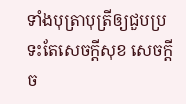ទាំងបុត្រាបុត្រីឲ្យជួបប្រទះតែសេចក្តីសុខ សេចក្តីច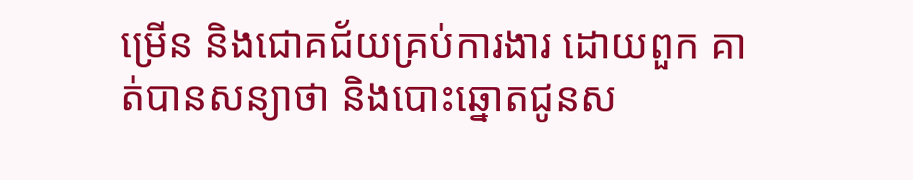ម្រើន និងជោគជ័យគ្រប់ការងារ ដោយពួក គាត់បានសន្យាថា និងបោះឆ្នោតជូនស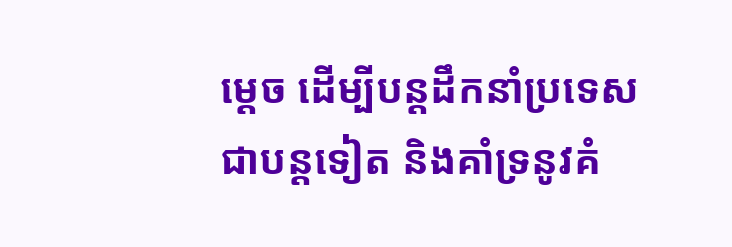ម្ដេច ដើម្បីបន្តដឹកនាំប្រទេសជាបន្តទៀត និងគាំទ្រនូវគំ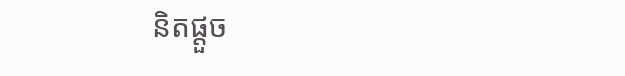និតផ្ដួច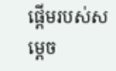ផ្ដើមរបស់សម្ដេច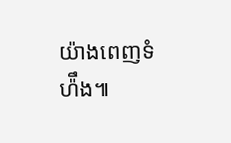យ៉ាងពេញទំហ៉ឹង៕